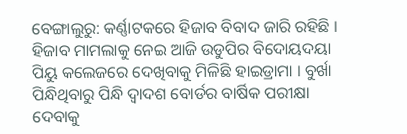ବେଙ୍ଗାଲୁରୁ: କର୍ଣ୍ଣାଟକରେ ହିଜାବ ବିବାଦ ଜାରି ରହିଛି । ହିଜାବ ମାମଲାକୁ ନେଇ ଆଜି ଉଡୁପିର ବିଦୋୟଦୟା ପିୟୁ କଲେଜରେ ଦେଖିବାକୁ ମିଳିଛି ହାଇଡ୍ରାମା । ବୁର୍ଖା ପିନ୍ଧିଥିବାରୁ ପିନ୍ଧି ଦ୍ବାଦଶ ବୋର୍ଡର ବାର୍ଷିକ ପରୀକ୍ଷା ଦେବାକୁ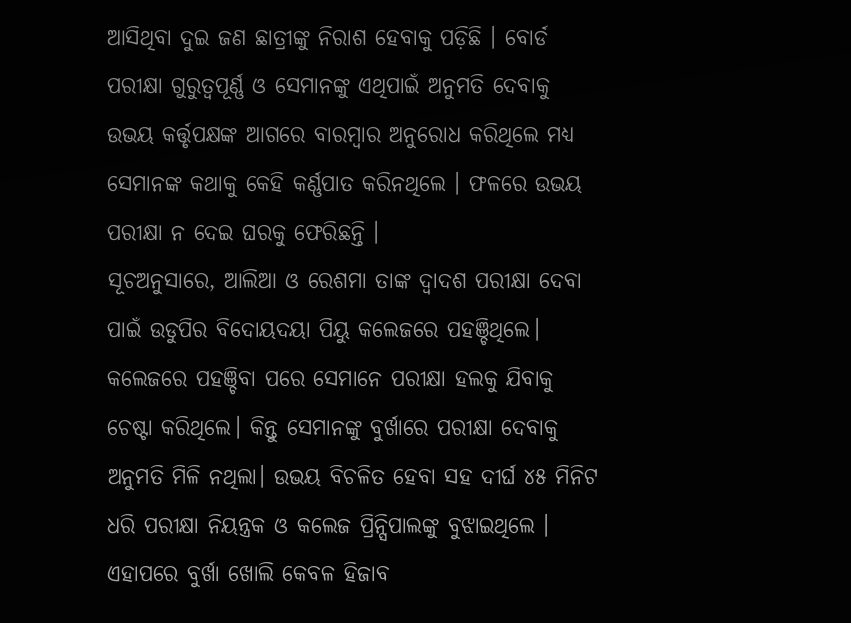ଆସିଥିବା ଦୁଇ ଜଣ ଛାତ୍ରୀଙ୍କୁ ନିରାଶ ହେବାକୁ ପଡ଼ିଛି । ବୋର୍ଡ ପରୀକ୍ଷା ଗୁରୁତ୍ବପୂର୍ଣ୍ଣ ଓ ସେମାନଙ୍କୁ ଏଥିପାଇଁ ଅନୁମତି ଦେବାକୁ ଉଭୟ କର୍ତ୍ତୃପକ୍ଷଙ୍କ ଆଗରେ ବାରମ୍ବାର ଅନୁରୋଧ କରିଥିଲେ ମଧ୍ୟ ସେମାନଙ୍କ କଥାକୁ କେହି କର୍ଣ୍ଣପାତ କରିନଥିଲେ । ଫଳରେ ଉଭୟ ପରୀକ୍ଷା ନ ଦେଇ ଘରକୁ ଫେରିଛନ୍ତି ।
ସୂଚଅନୁସାରେ, ଆଲିଆ ଓ ରେଶମା ତାଙ୍କ ଦ୍ବାଦଶ ପରୀକ୍ଷା ଦେବା ପାଇଁ ଉଡୁପିର ବିଦୋୟଦୟା ପିୟୁ କଲେଜରେ ପହଞ୍ଚିଥିଲେ। କଲେଜରେ ପହଞ୍ଚିବା ପରେ ସେମାନେ ପରୀକ୍ଷା ହଲକୁ ଯିବାକୁ ଚେଷ୍ଟା କରିଥିଲେ। କିନ୍ତୁ ସେମାନଙ୍କୁ ବୁର୍ଖାରେ ପରୀକ୍ଷା ଦେବାକୁ ଅନୁମତି ମିଳି ନଥିଲା। ଉଭୟ ବିଚଳିତ ହେବା ସହ ଦୀର୍ଘ ୪୫ ମିନିଟ ଧରି ପରୀକ୍ଷା ନିୟନ୍ତ୍ରକ ଓ କଲେଜ ପ୍ରିନ୍ସିପାଲଙ୍କୁ ବୁଝାଇଥିଲେ । ଏହାପରେ ବୁର୍ଖା ଖୋଲି କେବଳ ହିଜାବ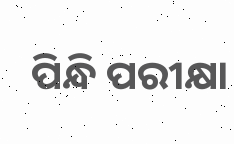ପିନ୍ଧି ପରୀକ୍ଷା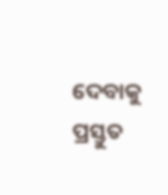ଦେବାକୁ ପ୍ରସ୍ତୁତ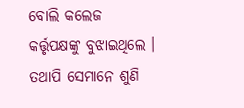ବୋଲି କଲେଜ କର୍ତ୍ତୃପକ୍ଷଙ୍କୁ ବୁଝାଇଥିଲେ । ତଥାପି ସେମାନେ ଶୁଣି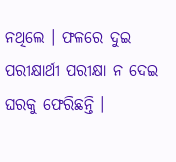ନଥିଲେ । ଫଳରେ ଦୁଇ ପରୀକ୍ଷାର୍ଥୀ ପରୀକ୍ଷା ନ ଦେଇ ଘରକୁ ଫେରିଛନ୍ତି ।